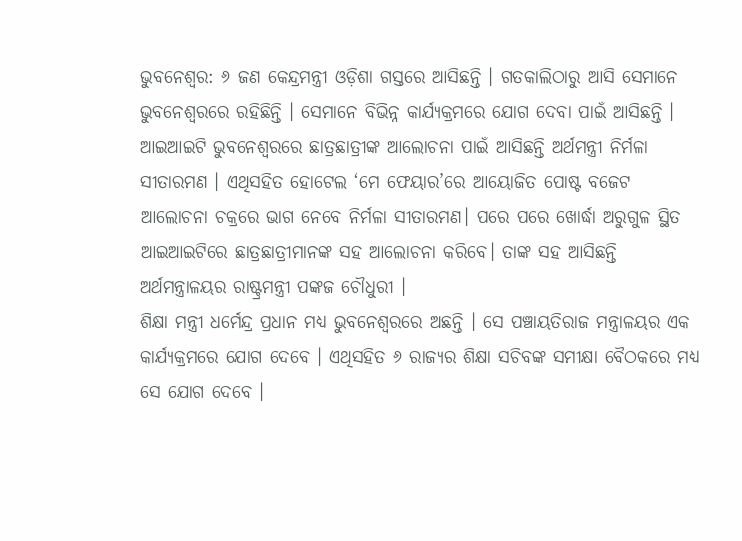ଭୁବନେଶ୍ୱର: ୬ ଜଣ କେନ୍ଦ୍ରମନ୍ତ୍ରୀ ଓଡ଼ିଶା ଗସ୍ତରେ ଆସିଛନ୍ତି । ଗତକାଲିଠାରୁ ଆସି ସେମାନେ ଭୁବନେଶ୍ୱରରେ ରହିଛିନ୍ତି । ସେମାନେ ବିଭିନ୍ନ କାର୍ଯ୍ୟକ୍ରମରେ ଯୋଗ ଦେବା ପାଇଁ ଆସିଛନ୍ତି । ଆଇଆଇଟି ଭୁବନେଶ୍ୱରରେ ଛାତ୍ରଛାତ୍ରୀଙ୍କ ଆଲୋଚନା ପାଇଁ ଆସିଛନ୍ତି ଅର୍ଥମନ୍ତ୍ରୀ ନିର୍ମଳା ସୀତାରମଣ । ଏଥିସହିତ ହୋଟେଲ ‘ମେ ଫେୟାର’ରେ ଆୟୋଜିତ ପୋଷ୍ଟ ବଜେଟ ଆଲୋଚନା ଚକ୍ରରେ ଭାଗ ନେବେ ନିର୍ମଳା ସୀତାରମଣ। ପରେ ପରେ ଖୋର୍ଦ୍ଧା ଅରୁଗୁଳ ସ୍ଥିତ ଆଇଆଇଟିରେ ଛାତ୍ରଛାତ୍ରୀମାନଙ୍କ ସହ ଆଲୋଚନା କରିବେ। ତାଙ୍କ ସହ ଆସିଛନ୍ତି ଅର୍ଥମନ୍ତ୍ରାଳୟର ରାଷ୍ଟ୍ରମନ୍ତ୍ରୀ ପଙ୍କଜ ଚୌଧୁରୀ ।
ଶିକ୍ଷା ମନ୍ତ୍ରୀ ଧର୍ମେନ୍ଦ୍ର ପ୍ରଧାନ ମଧ୍ୟ ଭୁବନେଶ୍ୱରରେ ଅଛନ୍ତି । ସେ ପଞ୍ଚାୟତିରାଜ ମନ୍ତ୍ରାଳୟର ଏକ କାର୍ଯ୍ୟକ୍ରମରେ ଯୋଗ ଦେବେ । ଏଥିସହିତ ୬ ରାଜ୍ୟର ଶିକ୍ଷା ସଚିବଙ୍କ ସମୀକ୍ଷା ବୈଠକରେ ମଧ୍ୟ ସେ ଯୋଗ ଦେବେ ।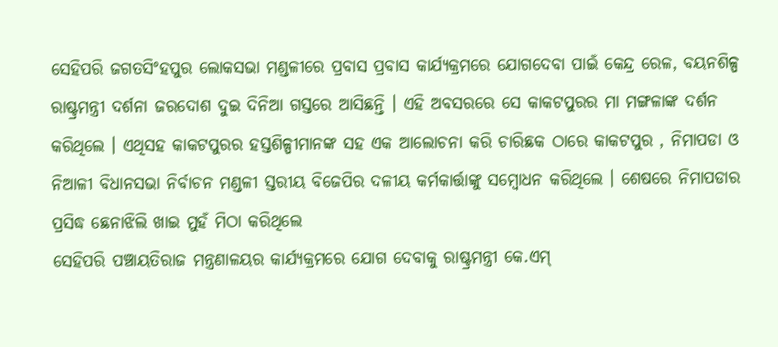ସେହିପରି ଜଗତସିଂହପୁର ଲୋକସଭା ମଣ୍ଡଳୀରେ ପ୍ରବାସ ପ୍ରବାସ କାର୍ଯ୍ୟକ୍ରମରେ ଯୋଗଦେବା ପାଇଁ କେନ୍ଦ୍ର ରେଳ, ବୟନଶିଳ୍ପ ରାଷ୍ଟ୍ରମନ୍ତ୍ରୀ ଦର୍ଶନା ଜରଦୋଶ ଦୁଇ ଦିନିଆ ଗସ୍ତରେ ଆସିଛନ୍ତି । ଏହି ଅବସରରେ ସେ କାକଟପୁରର ମା ମଙ୍ଗଳାଙ୍କ ଦର୍ଶନ କରିଥିଲେ । ଏଥିସହ କାକଟପୁରର ହସ୍ତଶିଳ୍ପୀମାନଙ୍କ ସହ ଏକ ଆଲୋଚନା କରି ଚାରିଛକ ଠାରେ କାକଟପୁର , ନିମାପଡା ଓ ନିଆଳୀ ବିଧାନସଭା ନିର୍ବାଚନ ମଣ୍ଡଳୀ ସ୍ତରୀୟ ବିଜେପିର ଦଳୀୟ କର୍ମକାର୍ତ୍ତାଙ୍କୁ ସମ୍ବୋଧନ କରିଥିଲେ । ଶେଷରେ ନିମାପଡାର ପ୍ରସିଦ୍ଧ ଛେନାଝିଲି ଖାଇ ମୁହଁ ମିଠା କରିଥିଲେ
ସେହିପରି ପଞ୍ଚାୟତିରାଜ ମନ୍ତ୍ରଣାଳୟର କାର୍ଯ୍ୟକ୍ରମରେ ଯୋଗ ଦେବାକୁ ରାଷ୍ଟ୍ରମନ୍ତ୍ରୀ କେ.ଏମ୍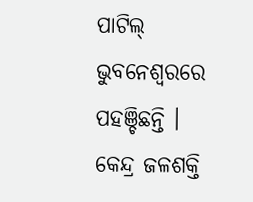ପାଟିଲ୍ ଭୁବନେଶ୍ବରରେ ପହଞ୍ଚିଛନ୍ତି । କେନ୍ଦ୍ର ଜଳଶକ୍ତି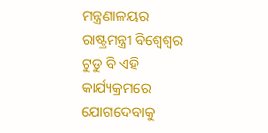ମନ୍ତ୍ରଣାଳୟର ରାଷ୍ଟ୍ରମନ୍ତ୍ରୀ ବିଶ୍ବେଶ୍ବର ଟୁଡୁ ବି ଏହି କାର୍ଯ୍ୟକ୍ରମରେ ଯୋଗଦେବାକୁ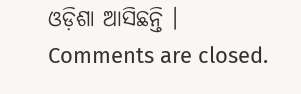ଓଡ଼ିଶା ଆସିଛନ୍ତି ।
Comments are closed.